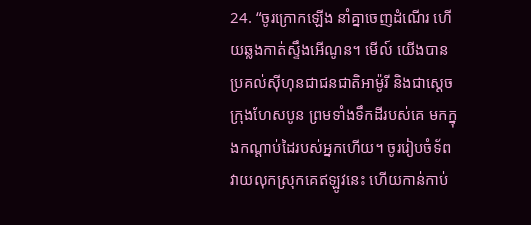24. “ចូរក្រោកឡើង នាំគ្នាចេញដំណើរ ហើយឆ្លងកាត់ស្ទឹងអើណូន។ មើល៍ យើងបានប្រគល់ស៊ីហុនជាជនជាតិអាម៉ូរី និងជាស្ដេចក្រុងហែសបូន ព្រមទាំងទឹកដីរបស់គេ មកក្នុងកណ្ដាប់ដៃរបស់អ្នកហើយ។ ចូររៀបចំទ័ពវាយលុកស្រុកគេឥឡូវនេះ ហើយកាន់កាប់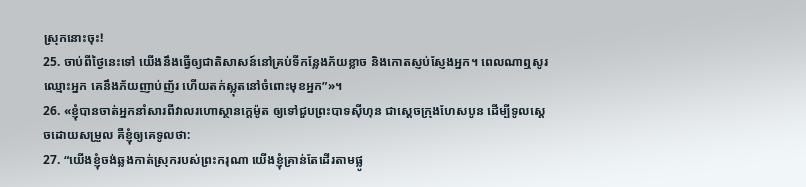ស្រុកនោះចុះ!
25. ចាប់ពីថ្ងៃនេះទៅ យើងនឹងធ្វើឲ្យជាតិសាសន៍នៅគ្រប់ទីកន្លែងភ័យខ្លាច និងកោតស្ញប់ស្ញែងអ្នក។ ពេលណាឮសូរឈ្មោះអ្នក គេនឹងភ័យញាប់ញ័រ ហើយតក់ស្លុតនៅចំពោះមុខអ្នក”»។
26. «ខ្ញុំបានចាត់អ្នកនាំសារពីវាលរហោស្ថានក្ដេម៉ូត ឲ្យទៅជួបព្រះបាទស៊ីហុន ជាស្ដេចក្រុងហែសបូន ដើម្បីទូលស្ដេចដោយសម្រួល គឺខ្ញុំឲ្យគេទូលថា:
27. “យើងខ្ញុំចង់ឆ្លងកាត់ស្រុករបស់ព្រះករុណា យើងខ្ញុំគ្រាន់តែដើរតាមផ្លូ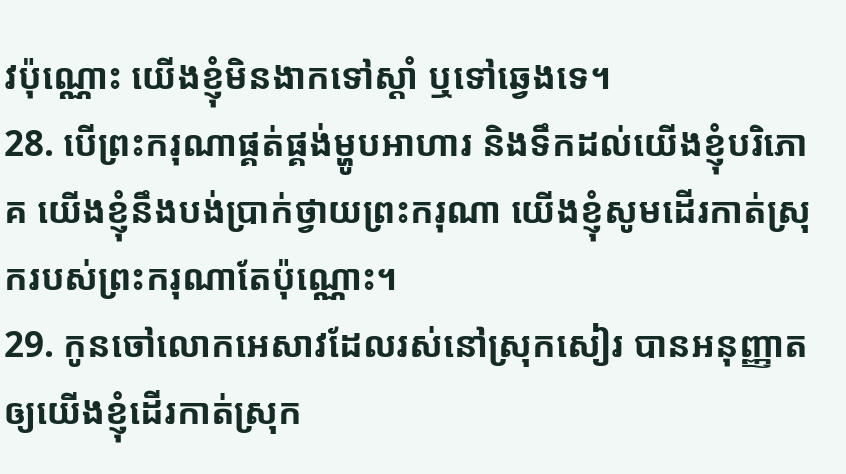វប៉ុណ្ណោះ យើងខ្ញុំមិនងាកទៅស្ដាំ ឬទៅឆ្វេងទេ។
28. បើព្រះករុណាផ្គត់ផ្គង់ម្ហូបអាហារ និងទឹកដល់យើងខ្ញុំបរិភោគ យើងខ្ញុំនឹងបង់ប្រាក់ថ្វាយព្រះករុណា យើងខ្ញុំសូមដើរកាត់ស្រុករបស់ព្រះករុណាតែប៉ុណ្ណោះ។
29. កូនចៅលោកអេសាវដែលរស់នៅស្រុកសៀរ បានអនុញ្ញាតឲ្យយើងខ្ញុំដើរកាត់ស្រុក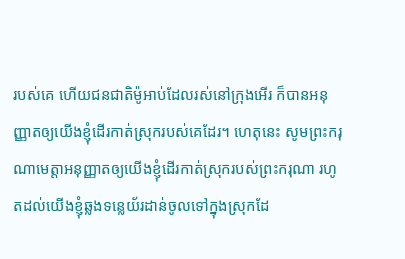របស់គេ ហើយជនជាតិម៉ូអាប់ដែលរស់នៅក្រុងអើរ ក៏បានអនុញ្ញាតឲ្យយើងខ្ញុំដើរកាត់ស្រុករបស់គេដែរ។ ហេតុនេះ សូមព្រះករុណាមេត្តាអនុញ្ញាតឲ្យយើងខ្ញុំដើរកាត់ស្រុករបស់ព្រះករុណា រហូតដល់យើងខ្ញុំឆ្លងទន្លេយ័រដាន់ចូលទៅក្នុងស្រុកដែ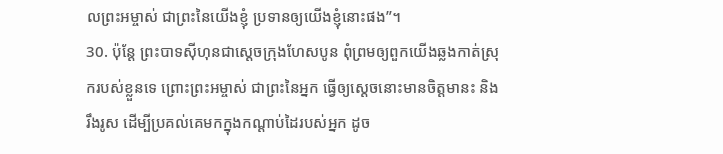លព្រះអម្ចាស់ ជាព្រះនៃយើងខ្ញុំ ប្រទានឲ្យយើងខ្ញុំនោះផង”។
30. ប៉ុន្តែ ព្រះបាទស៊ីហុនជាស្ដេចក្រុងហែសបូន ពុំព្រមឲ្យពួកយើងឆ្លងកាត់ស្រុករបស់ខ្លួនទេ ព្រោះព្រះអម្ចាស់ ជាព្រះនៃអ្នក ធ្វើឲ្យស្ដេចនោះមានចិត្តមានះ និងរឹងរូស ដើម្បីប្រគល់គេមកក្នុងកណ្ដាប់ដៃរបស់អ្នក ដូច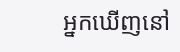អ្នកឃើញនៅ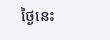ថ្ងៃនេះ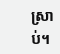ស្រាប់។